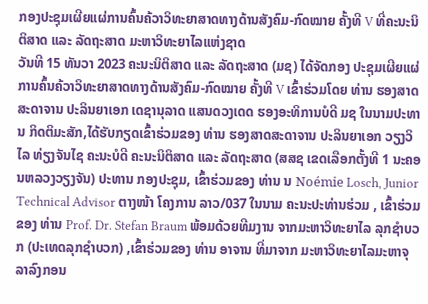ກອງປະຊຸມເຜີຍແຜ່ການຄົ້ນຄ້ວາວິທະຍາສາດທາງດ້ານສັງຄົມ-ກົດໝາຍ ຄັ້ງທີ V ທີ່ຄະນະນິຕິສາດ ແລະ ລັດຖະສາດ ມະຫາວິທະຍາໄລແຫ່ງຊາດ
ວັນທີ 15 ທັນວາ 2023 ຄະນະນິຕິສາດ ແລະ ລັດຖະສາດ (ມຊ) ໄດ້ຈັດກອງ ປະຊຸມເຜີຍແຜ່ການຄົ້ນຄ້ວາວິທະຍາສາດທາງດ້ານສັງຄົມ-ກົດໝາຍ ຄັ້ງທີ V ເຂົ້າຮ່ວມໂດຍ ທ່ານ ຮອງສາດສະດາຈານ ປະລິນຍາເອກ ເດຊານຸລາດ ແສນດວງເດດ ຮອງອະທິການບໍດີ ມຊ ໃນນາມປະທານ ກິດຕິມະສັກ,ໄດ້ຮັບກຽດເຂົ້າຮ່ວມຂອງ ທ່ານ ຮອງສາດສະດາຈານ ປະລິນຍາເອກ ວຽງວິໄລ ທ່ຽງຈັນໄຊ ຄະນະບໍດີ ຄະນະນິຕິສາດ ແລະ ລັດຖະສາດ (ສສຊ ເຂດເລືອກຕັ້ງທີ 1 ນະຄອນຫລວງວຽງຈັນ) ປະທານ ກອງປະຊຸມ, ເຂົ້າຮ່ວມຂອງ ທ່ານ ນ Noémie Losch, Junior Technical Advisor ຕາງໜ້າ ໂຄງການ ລາວ/037 ໃນນາມ ຄະນະປະທ່ານຮ່ວມ , ເຂົ້າຮ່ວມຂອງ ທ່ານ Prof. Dr. Stefan Braum ພ້ອມດ້ວຍທີມງານ ຈາກມະຫາວິທະຍາໄລ ລຸກຊຳບວກ (ປະເທດລຸກຊຳບວກ) ,ເຂົ້າຮ່ວມຂອງ ທ່ານ ອາຈານ ທີ່ມາຈາກ ມະຫາວິທະຍາໄລມະຫາຈຸ ລາລົງກອນ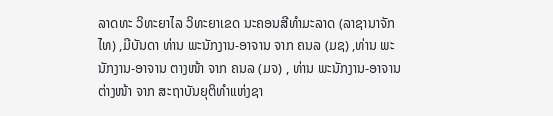ລາດທະ ວິທະຍາໄລ ວິທະຍາເຂດ ນະຄອນສີທຳມະລາດ (ລາຊານາຈັກໄທ) ,ມີບັນດາ ທ່ານ ພະນັກງານ-ອາຈານ ຈາກ ຄນລ (ມຊ) ,ທ່ານ ພະນັກງານ-ອາຈານ ຕາງໜ້າ ຈາກ ຄນລ (ມຈ) , ທ່ານ ພະນັກງານ-ອາຈານ ຕ່າງໜ້າ ຈາກ ສະຖາບັນຍຸຕິທຳແຫ່ງຊາ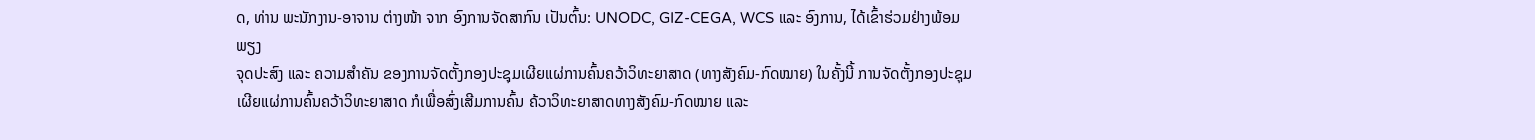ດ, ທ່ານ ພະນັກງານ-ອາຈານ ຕ່າງໜ້າ ຈາກ ອົງການຈັດສາກົນ ເປັນຕົ້ນ: UNODC, GIZ-CEGA, WCS ແລະ ອົງການ, ໄດ້ເຂົ້າຮ່ວມຢ່າງພ້ອມພຽງ
ຈຸດປະສົງ ແລະ ຄວາມສຳຄັນ ຂອງການຈັດຕັ້ງກອງປະຊຸມເຜີຍແຜ່ການຄົ້ນຄວ້າວິທະຍາສາດ (ທາງສັງຄົມ-ກົດໝາຍ) ໃນຄັ້ງນີ້ ການຈັດຕັ້ງກອງປະຊຸມເຜີຍແຜ່ການຄົ້ນຄວ້າວິທະຍາສາດ ກໍເພື່ອສົ່ງເສີມການຄົ້ນ ຄ້ວາວິທະຍາສາດທາງສັງຄົມ-ກົດໝາຍ ແລະ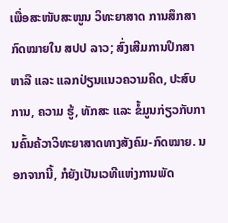ເພື່ອສະໜັບສະໜູນ ວິທະຍາສາດ ການສຶກສາກົດໝາຍໃນ ສປປ ລາວ; ສົ່ງເສີມການປຶກສາຫາລື ແລະ ແລກປ່ຽນແນວຄວາມຄິດ, ປະສົບການ, ຄວາມ ຮູ້, ທັກສະ ແລະ ຂໍ້ມູນກ່ຽວກັບການຄົ້ນຄ້ວາວິທະຍາສາດທາງສັງຄົມ-ກົດໝາຍ. ນອກຈາກນີ້, ກໍຍັງເປັນເວທີແຫ່ງການພັດ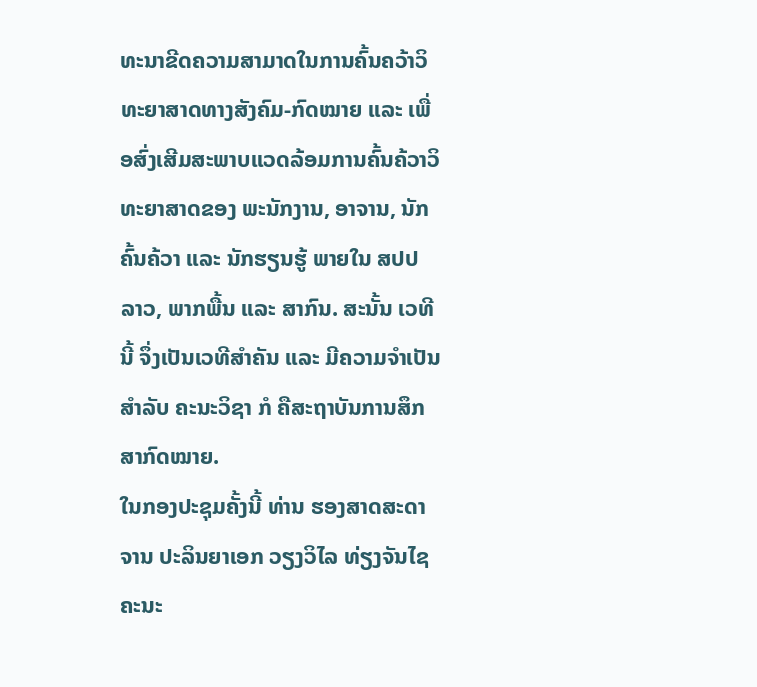ທະນາຂີດຄວາມສາມາດໃນການຄົ້ນຄວ້າວິທະຍາສາດທາງສັງຄົມ-ກົດໝາຍ ແລະ ເພື່ອສົ່ງເສີມສະພາບແວດລ້ອມການຄົ້ນຄ້ວາວິທະຍາສາດຂອງ ພະນັກງານ, ອາຈານ, ນັກຄົ້ນຄ້ວາ ແລະ ນັກຮຽນຮູ້ ພາຍໃນ ສປປ ລາວ, ພາກພື້ນ ແລະ ສາກົນ. ສະນັ້ນ ເວທີນີ້ ຈຶ່ງເປັນເວທີສຳຄັນ ແລະ ມີຄວາມຈຳເປັນສຳລັບ ຄະນະວິຊາ ກໍ ຄືສະຖາບັນການສຶກສາກົດໝາຍ.
ໃນກອງປະຊຸມຄັ້ງນີ້ ທ່ານ ຮອງສາດສະດາຈານ ປະລິນຍາເອກ ວຽງວິໄລ ທ່ຽງຈັນໄຊ ຄະນະ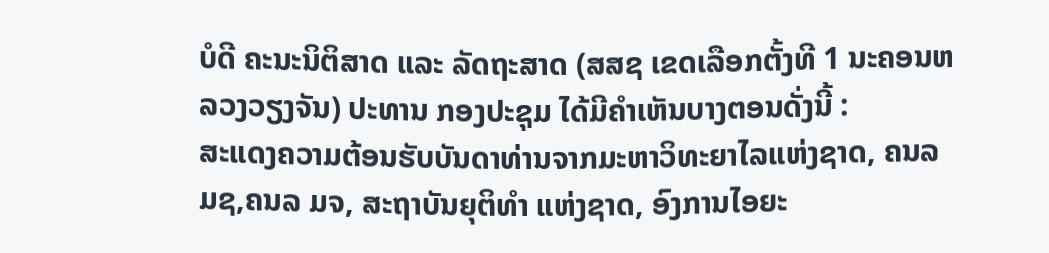ບໍດີ ຄະນະນິຕິສາດ ແລະ ລັດຖະສາດ (ສສຊ ເຂດເລືອກຕັ້ງທີ 1 ນະຄອນຫລວງວຽງຈັນ) ປະທານ ກອງປະຊຸມ ໄດ້ມີຄໍາເຫັນບາງຕອນດັ່ງນີ້ :
ສະແດງຄວາມຕ້ອນຮັບບັນດາທ່ານຈາກມະຫາວິທະຍາໄລແຫ່ງຊາດ, ຄນລ ມຊ,ຄນລ ມຈ, ສະຖາບັນຍຸຕິທໍາ ແຫ່ງຊາດ, ອົງການໄອຍະ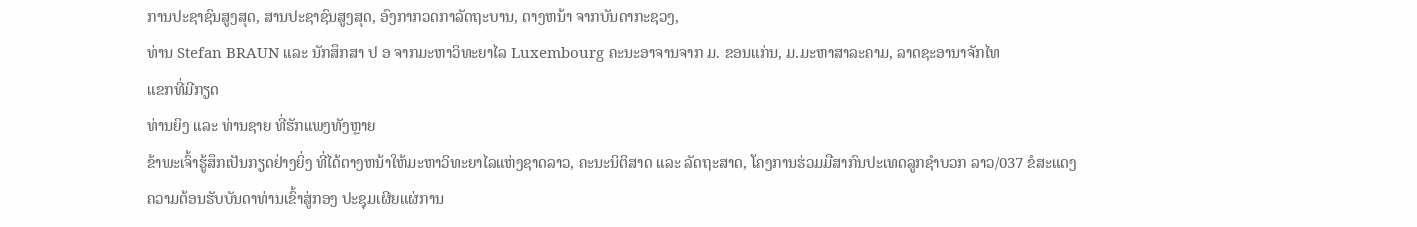ການປະຊາຊົນສູງສຸດ, ສານປະຊາຊົນສູງສຸດ, ອົງກາກວດກາລັດຖະບານ, ຕາງຫນ້າ ຈາກບັນດາກະຊວງ,
ທ່ານ Stefan BRAUN ແລະ ນັກສຶກສາ ປ ອ ຈາກມະຫາວິທະຍາໄລ Luxembourg ຄະນະອາຈານຈາກ ມ. ຂອນແກ່ນ, ມ.ມະຫາສາລະຄາມ, ລາດຊະອານາຈັກໄທ
ແຂກທີ່ມີກຽດ
ທ່ານຍິງ ແລະ ທ່ານຊາຍ ທີ່ຮັກແພງທັງຫຼາຍ
ຂ້າພະເຈົ້າຮູ້ສຶກເປັນກຽດຢ່າງຍິ່ງ ທີ່ໄດ້ຕາງຫນ້າໃຫ້ມະຫາວິທະຍາໄລແຫ່ງຊາດລາວ, ຄະນະນິຕິສາດ ແລະ ລັດຖະສາດ, ໂຄງການຮ່ວມມືສາກົນປະເທດລູກຊໍາບວກ ລາວ/037 ຂໍສະແດງຄວາມຕ້ອນຮັບບັນດາທ່ານເຂົ້າສູ່ກອງ ປະຊຸມເຜີຍແຜ່ການ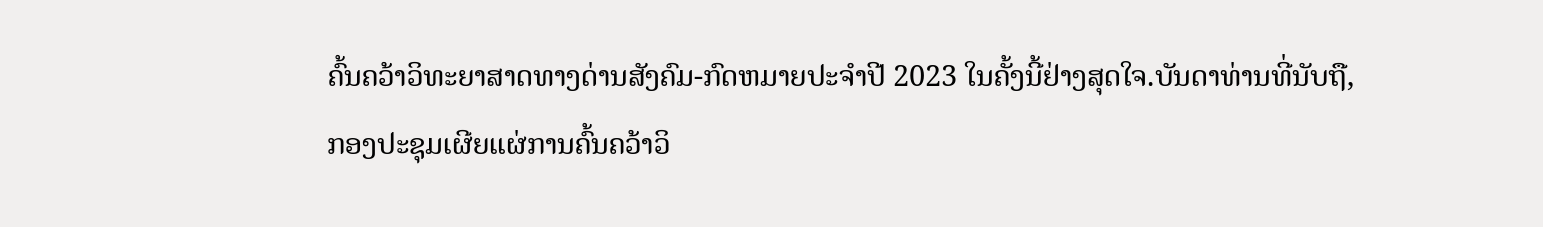ຄົ້ນຄວ້າວິທະຍາສາດທາງດ່ານສັງຄົມ-ກົດຫມາຍປະຈໍາປີ 2023 ໃນຄັ້ງນີ້ຢ່າງສຸດໃຈ.ບັນດາທ່ານທີ່ນັບຖື,
ກອງປະຊຸມເຜີຍແຜ່ການຄົ້ນຄວ້າວິ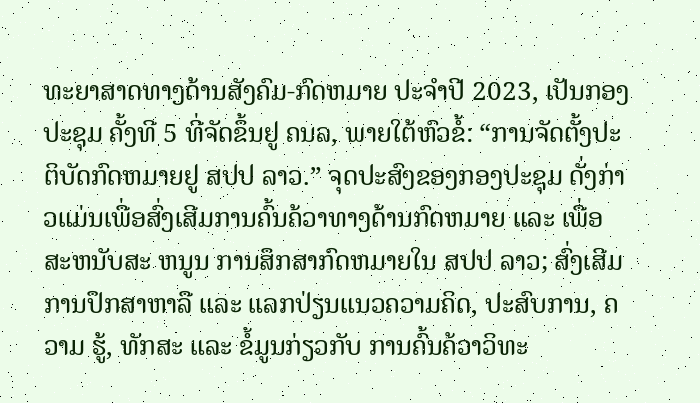ທະຍາສາດທາງດ້ານສັງຄົມ-ກົດຫມາຍ ປະຈໍາປີ 2023, ເປັນກອງປະຊຸມ ຄັ້ງທີ 5 ທີ່ຈັດຂຶ້ນຢູ ຄນລ, ພາຍໃຕ້ຫົວຂໍ້: “ການຈັດຕັ້ງປະຕິບັດກົດຫມາຍຢູ ສປປ ລາວ.” ຈຸດປະສົງຂອງກອງປະຊຸມ ດັ່ງກ່າວແມ່ນເພື່ອສົ່ງເສີມການຄົ້ນຄ້ວາທາງດ້ານກົດຫມາຍ ແລະ ເພື່ອສະຫນັບສະ ຫນູນ ການສຶກສາກົດຫມາຍໃນ ສປປ ລາວ; ສົ່ງເສີມການປຶກສາຫາລື ແລະ ແລກປ່ຽນແນວຄວາມຄິດ, ປະສົບການ, ຄວາມ ຮູ້, ທັກສະ ແລະ ຂໍ້ມູນກ່ຽວກັບ ການຄົ້ນຄ້ວາວິທະ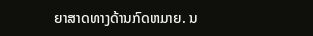ຍາສາດທາງດ້ານກົດຫມາຍ. ນ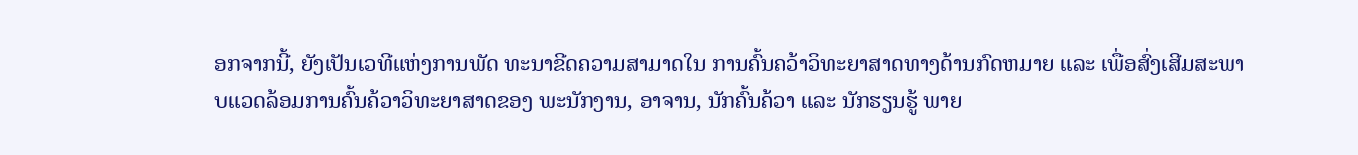ອກຈາກນີ້, ຍັງເປັນເວທີແຫ່ງການພັດ ທະນາຂີດຄວາມສາມາດໃນ ການຄົ້ນຄວ້າວິທະຍາສາດທາງດ້ານກົດຫມາຍ ແລະ ເພື່ອສົ່ງເສີມສະພາບແວດລ້ອມການຄົ້ນຄ້ວາວິທະຍາສາດຂອງ ພະນັກງານ, ອາຈານ, ນັກຄົ້ນຄ້ວາ ແລະ ນັກຮຽນຮູ້ ພາຍ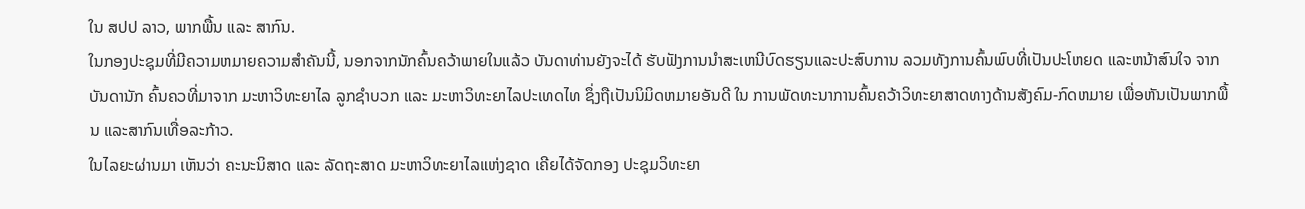ໃນ ສປປ ລາວ, ພາກພື້ນ ແລະ ສາກົນ.
ໃນກອງປະຊຸມທີ່ມີຄວາມຫມາຍຄວາມສໍາຄັນນີ້, ນອກຈາກນັກຄົ້ນຄວ້າພາຍໃນແລ້ວ ບັນດາທ່ານຍັງຈະໄດ້ ຮັບຟັງການນໍາສະເຫນີບົດຮຽນແລະປະສົບການ ລວມທັງການຄົ້ນພົບທີ່ເປັນປະໂຫຍດ ແລະຫນ້າສົນໃຈ ຈາກບັນດານັກ ຄົ້ນຄວທີ່ມາຈາກ ມະຫາວິທະຍາໄລ ລູກຊໍາບວກ ແລະ ມະຫາວິທະຍາໄລປະເທດໄທ ຊຶ່ງຖືເປັນນິມິດຫມາຍອັນດີ ໃນ ການພັດທະນາການຄົ້ນຄວ້າວິທະຍາສາດທາງດ້ານສັງຄົມ-ກົດຫມາຍ ເພື່ອຫັນເປັນພາກພື້ນ ແລະສາກົນເທື່ອລະກ້າວ.
ໃນໄລຍະຜ່ານມາ ເຫັນວ່າ ຄະນະນິສາດ ແລະ ລັດຖະສາດ ມະຫາວິທະຍາໄລແຫ່ງຊາດ ເຄີຍໄດ້ຈັດກອງ ປະຊຸມວິທະຍາ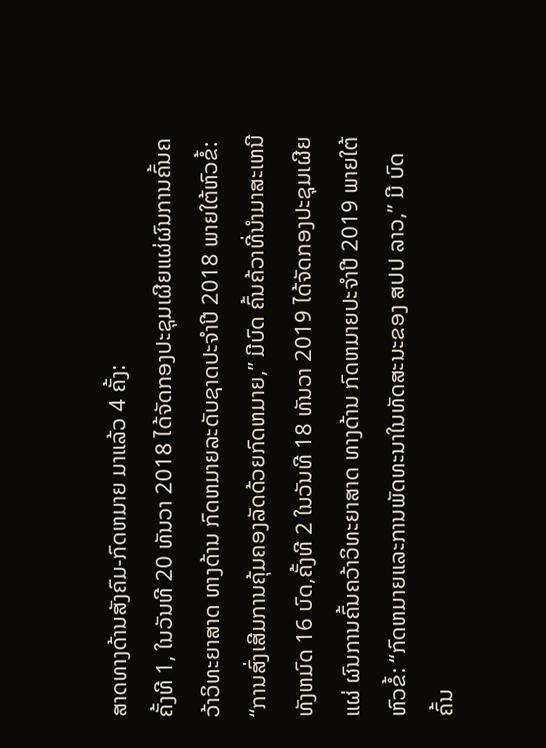ສາດທາງດ້ານສັງຄົມ-ກົດຫມາຍ ມາແລ້ວ 4 ຄັ້ງ:
ຄັ້ງທີ 1, ໃນວັນທີ 20 ທັນວາ 2018 ໄດ້ຈັດກອງປະຊຸມເຜີຍແຜ່ຜົນການຄົ້ນຄວ້າວິທະຍາສາດ ທາງດ້ານ ກົດຫມາຍລະດັບຊາດປະຈໍາປີ 2018 ພາຍໃຕ້ຫົວຂໍ້: “ການສົ່ງເສີມການຄຸ້ມຄອງລັດດ້ວຍກົດຫມາຍ,” ມີບົດ ຄົ້ນຄ້ວາທີ່ນໍາມາສະເຫນີທັງຫມົດ 16 ບົດ,ຄັ້ງທີ 2 ໃນວັນທີ 18 ທັນວາ 2019 ໄດ້ຈັດກອງປະຊຸມເຜີຍແຜ່ ຜົນການຄົ້ນຄວ້າວິທະຍາສາດ ທາງດ້ານ ກົດຫມາຍປະຈໍາປີ 2019 ພາຍໃຕ້ຫົວຂໍ້: “ກົດຫມາຍແລະການພັດທະນາໃນທັດສະນະຂອງ ສປປ ລາວ,” ມີ ບົດຄົ້ນ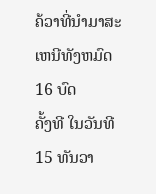ຄ້ວາທີ່ນໍາມາສະເຫນີທັງຫມົດ 16 ບົດ
ຄັ້ງທີ ໃນວັນທີ 15 ທັນວາ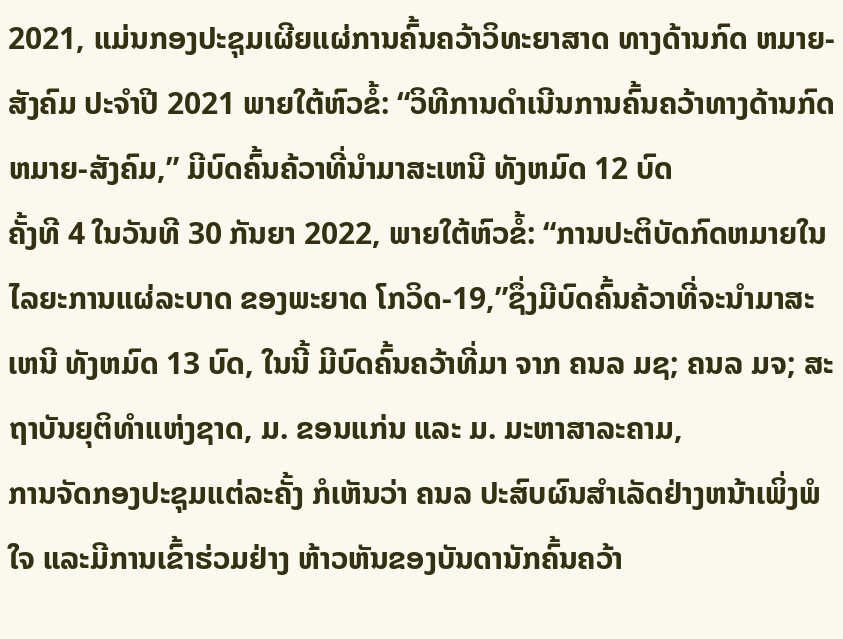2021, ແມ່ນກອງປະຊຸມເຜີຍແຜ່ການຄົ້ນຄວ້າວິທະຍາສາດ ທາງດ້ານກົດ ຫມາຍ-ສັງຄົມ ປະຈໍາປີ 2021 ພາຍໃຕ້ຫົວຂໍ້: “ວິທີການດໍາເນີນການຄົ້ນຄວ້າທາງດ້ານກົດຫມາຍ-ສັງຄົມ,” ມີບົດຄົ້ນຄ້ວາທີ່ນໍາມາສະເຫນີ ທັງຫມົດ 12 ບົດ
ຄັ້ງທີ 4 ໃນວັນທີ 30 ກັນຍາ 2022, ພາຍໃຕ້ຫົວຂໍ້: “ການປະຕິບັດກົດຫມາຍໃນໄລຍະການແຜ່ລະບາດ ຂອງພະຍາດ ໂກວິດ-19,”ຊຶ່ງມີບົດຄົ້ນຄ້ວາທີ່ຈະນໍາມາສະເຫນີ ທັງຫມົດ 13 ບົດ, ໃນນີ້ ມີບົດຄົ້ນຄວ້າທີ່ມາ ຈາກ ຄນລ ມຊ; ຄນລ ມຈ; ສະຖາບັນຍຸຕິທໍາແຫ່ງຊາດ, ມ. ຂອນແກ່ນ ແລະ ມ. ມະຫາສາລະຄາມ,
ການຈັດກອງປະຊຸມແຕ່ລະຄັ້ງ ກໍເຫັນວ່າ ຄນລ ປະສົບຜົນສໍາເລັດຢ່າງຫນ້າເພິ່ງພໍໃຈ ແລະມີການເຂົ້າຮ່ວມຢ່າງ ຫ້າວຫັນຂອງບັນດານັກຄົ້ນຄວ້າ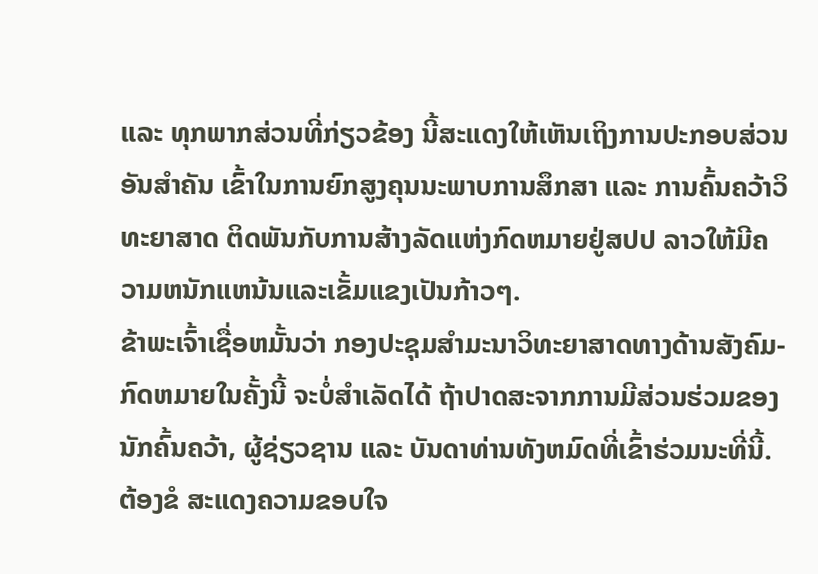ແລະ ທຸກພາກສ່ວນທີ່ກ່ຽວຂ້ອງ ນີ້ສະແດງໃຫ້ເຫັນເຖິງການປະກອບສ່ວນອັນສໍາຄັນ ເຂົ້າໃນການຍົກສູງຄຸນນະພາບການສຶກສາ ແລະ ການຄົ້ນຄວ້າວິທະຍາສາດ ຕິດພັນກັບການສ້າງລັດແຫ່ງກົດຫມາຍຢູ່ສປປ ລາວໃຫ້ມີຄວາມຫນັກແຫນ້ນແລະເຂັ້ມແຂງເປັນກ້າວໆ.
ຂ້າພະເຈົ້າເຊື່ອຫມັ້ນວ່າ ກອງປະຊຸມສໍາມະນາວິທະຍາສາດທາງດ້ານສັງຄົມ-ກົດຫມາຍໃນຄັ້ງນີ້ ຈະບໍ່ສໍາເລັດໄດ້ ຖ້າປາດສະຈາກການມີສ່ວນຮ່ວມຂອງນັກຄົ້ນຄວ້າ, ຜູ້ຊ່ຽວຊານ ແລະ ບັນດາທ່ານທັງຫມົດທີ່ເຂົ້າຮ່ວມນະທີ່ນີ້. ຕ້ອງຂໍ ສະແດງຄວາມຂອບໃຈ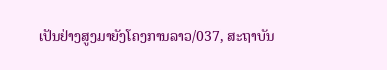ເປັນຢ່າງສູງມາຍັງໂຄງການລາວ/037, ສະຖາບັນ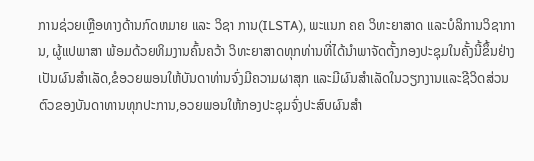ການຊ່ວຍເຫຼືອທາງດ້ານກົດຫມາຍ ແລະ ວິຊາ ການ(ILSTA), ພະແນກ ຄຄ ວິທະຍາສາດ ແລະບໍລິການວິຊາການ, ຜູ້ແປພາສາ ພ້ອມດ້ວຍທິມງານຄົ້ນຄວ້າ ວິທະຍາສາດທຸກທ່ານທີ່ໄດ້ນໍາພາຈັດຕັ້ງກອງປະຊຸມໃນຄັ້ງນີ້ຂຶ້ນຢ່າງເປັນຜົນສໍາເລັດ,ຂໍອວຍພອນໃຫ້ບັນດາທ່ານຈົ່ງມີຄວາມຜາສຸກ ແລະມີຜົນສໍາເລັດໃນວຽກງານແລະຊີວິດສ່ວນຕົວຂອງບັນດາທານທຸກປະການ,ອວຍພອນໃຫ້ກອງປະຊຸມຈົ່ງປະສົບຜົນສໍາ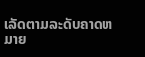ເລັດຕາມລະດັບຄາດຫມາຍ